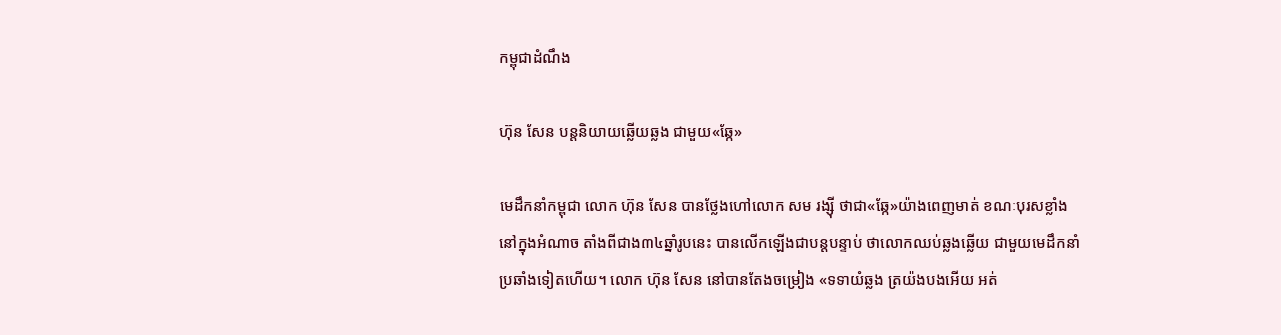កម្ពុជាដំណឹង

ហ៊ុន សែន បន្តនិយាយឆ្លើយឆ្លង ជាមួយ«ឆ្កែ»

មេដឹកនាំកម្ពុជា លោក ហ៊ុន សែន បានថ្លែងហៅលោក សម រង្ស៊ី ថាជា«ឆ្កែ»យ៉ាងពេញមាត់ ខណៈបុរសខ្លាំងនៅក្នុងអំណាច តាំងពីជាង៣៤ឆ្នាំរូបនេះ បានលើកឡើងជាបន្តបន្ទាប់ ថាលោកឈប់ឆ្លងឆ្លើយ ជាមួយមេដឹកនាំប្រឆាំងទៀតហើយ។ លោក ហ៊ុន សែន នៅបានតែងចម្រៀង «ទទាយំឆ្លង ត្រយ៉ងបងអើយ អត់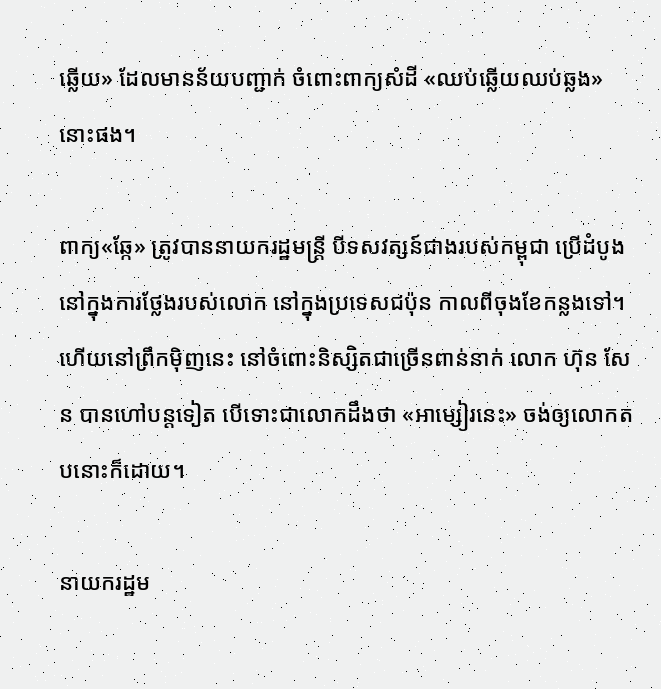ឆ្លើយ» ដែលមានន័យបញ្ជាក់ ចំពោះពាក្យសំដី «ឈប់ឆ្លើយឈប់ឆ្លង» នោះផង។

ពាក្យ«ឆ្កែ» ត្រូវបាននាយករដ្ឋមន្ត្រី បីទសវត្សន៍ជាងរបស់កម្ពុជា ប្រើដំបូង នៅក្នុងការថ្លែងរបស់លោក នៅក្នុងប្រទេសជប៉ុន កាលពីចុងខែកន្លងទៅ។ ហើយនៅព្រឹកម៉ិញនេះ នៅចំពោះនិស្សិតជាច្រើនពាន់នាក់ លោក ហ៊ុន សែន បានហៅបន្តទៀត បើទោះជាលោកដឹងថា «អាម្សៀរនេះ» ចង់ឲ្យលោកតបនោះក៏ដោយ។

នាយករដ្ឋម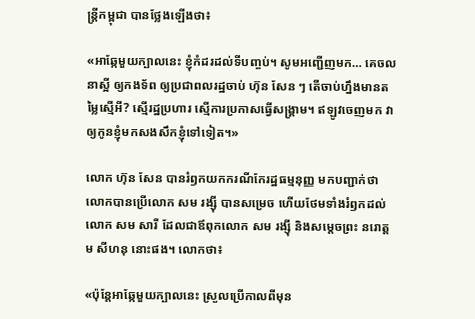ន្ត្រីកម្ពុជា បានថ្លែងឡើងថា៖

«អាឆ្កែមួយក្បាលនេះ ខ្ញុំកំដរដល់ទីបញ្ចប់។ សូមអញ្ជើញមក… គេចលនាស្អី ឲ្យកងទ័ព ឲ្យប្រជាពលរដ្ឋចាប់ ហ៊ុន សែន ៗ តើចាប់ហ្នឹងមានតម្លៃស្មើអី? ស្មើរដ្ឋប្រហារ ស្មើការប្រកាសធ្វើសង្គ្រាម។ ឥឡូវចេញមក វាឲ្យកូនខ្ញុំមកសងសឹកខ្ញុំទៅទៀត។»

លោក ហ៊ុន សែន បានរំឭកយកករណីកែរដ្ឋធម្មនុញ្ញ មកបញ្ជាក់ថា លោកបានប្រើលោក សម រង្ស៊ី បានសម្រេច ហើយថែមទាំងរំឭកដល់លោក សម សារី ដែលជាឪពុកលោក សម រង្ស៊ី និងសម្ដេចព្រះ នរោត្ដម សីហនុ នោះផង។ លោកថា៖

«ប៉ុន្តែអាឆ្កែមួយក្បាលនេះ ស្រួលប្រើកាលពីមុន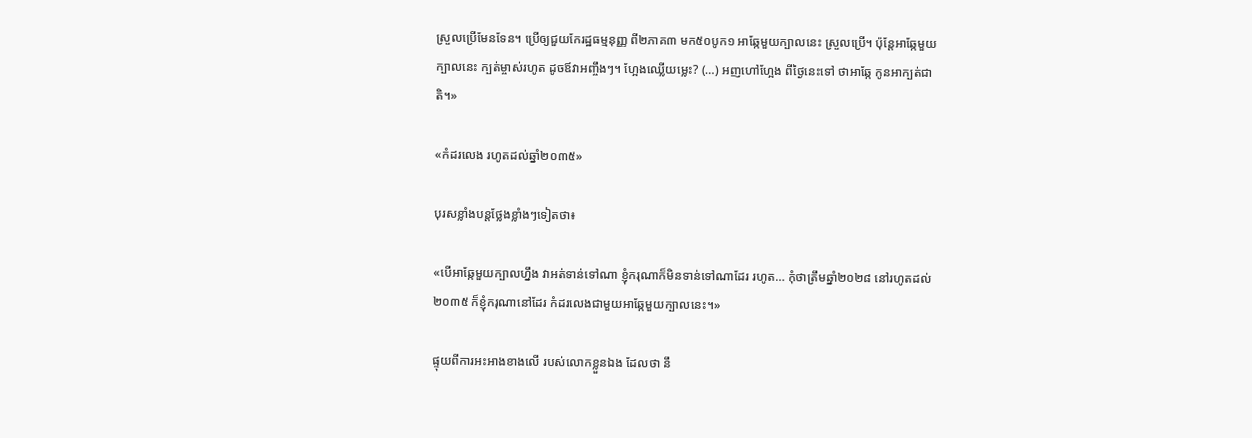ស្រួលប្រើមែនទែន។ ប្រើឲ្យជួយកែរដ្ឋធម្មនុញ្ញ ពី២ភាគ៣ មក៥០បូក១ អាឆ្កែមួយក្បាលនេះ ស្រួលប្រើ។ ប៉ុន្តែអាឆ្កែមួយក្បាលនេះ ក្បត់ម្ចាស់រហូត ដូចឪវាអញ្ចឹងៗ។ ហ្អែងឈ្លើយម្លេះ? (…) អញហៅហ្អែង ពីថ្ងៃនេះទៅ ថាអាឆ្កែ កូនអាក្បត់ជាតិ។»

«កំដរលេង រហូតដល់ឆ្នាំ២០៣៥»

បុរសខ្លាំងបន្តថ្លែងខ្លាំងៗទៀតថា៖

«បើអាឆ្កែមួយក្បាលហ្នឹង វាអត់ទាន់ទៅណា ខ្ញុំករុណាក៏មិនទាន់ទៅណាដែរ រហូត… កុំថាត្រឹមឆ្នាំ២០២៨ នៅរហូតដល់២០៣៥ ក៏ខ្ញុំករុណានៅដែរ កំដរលេងជាមួយអាឆ្កែមួយក្បាលនេះ។»

ផ្ទុយពីការអះអាងខាងលើ របស់លោកខ្លួនឯង ដែលថា នឹ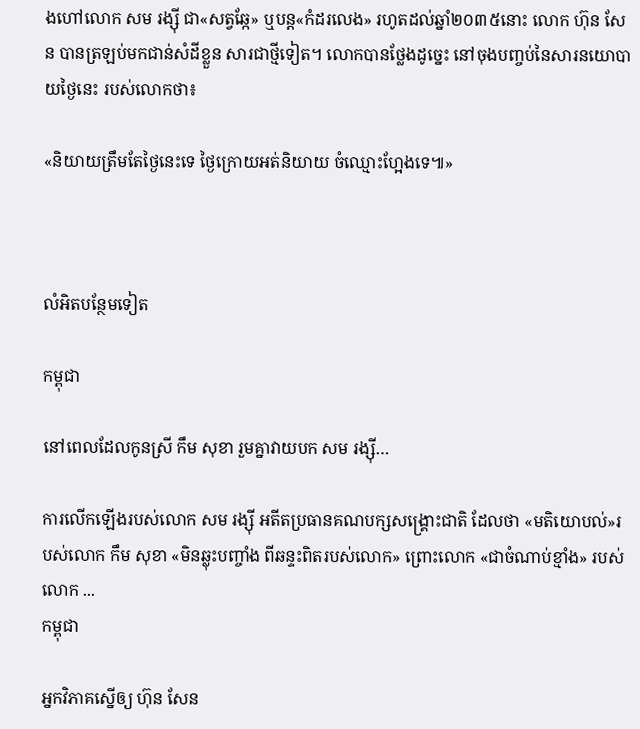ងហៅលោក សម រង្ស៊ី ជា«សត្វឆ្កែ» ឬបន្ត«កំដរលេង» រហូតដល់ឆ្នាំ២០៣៥នោះ លោក ហ៊ុន សែន បានត្រឡប់មកជាន់សំដីខ្លួន សារជាថ្មីទៀត។ លោកបានថ្លែងដូច្នេះ នៅចុងបញ្ចប់នៃសារនយោបាយថ្ងៃនេះ របស់លោកថា៖

«និយាយត្រឹមតែថ្ងៃនេះទេ ថ្ងៃក្រោយអត់និយាយ ចំឈ្មោះហ្អែងទេ៕»



លំអិតបន្ថែមទៀត

កម្ពុជា

នៅពេលដែលកូនស្រី កឹម សុខា រួមគ្នាវាយបក សម រង្ស៊ី…

ការលើកឡើងរបស់លោក សម រង្ស៊ី អតីតប្រធានគណបក្សសង្គ្រោះជាតិ ដែលថា «មតិយោបល់»របស់លោក កឹម សុខា «មិនឆ្លុះបញ្ចាំង ពីឆន្ទះពិតរបស់លោក» ព្រោះលោក «ជាចំណាប់ខ្មាំង» របស់លោក ...
កម្ពុជា

អ្នកវិភាគស្នើឲ្យ ហ៊ុន សែន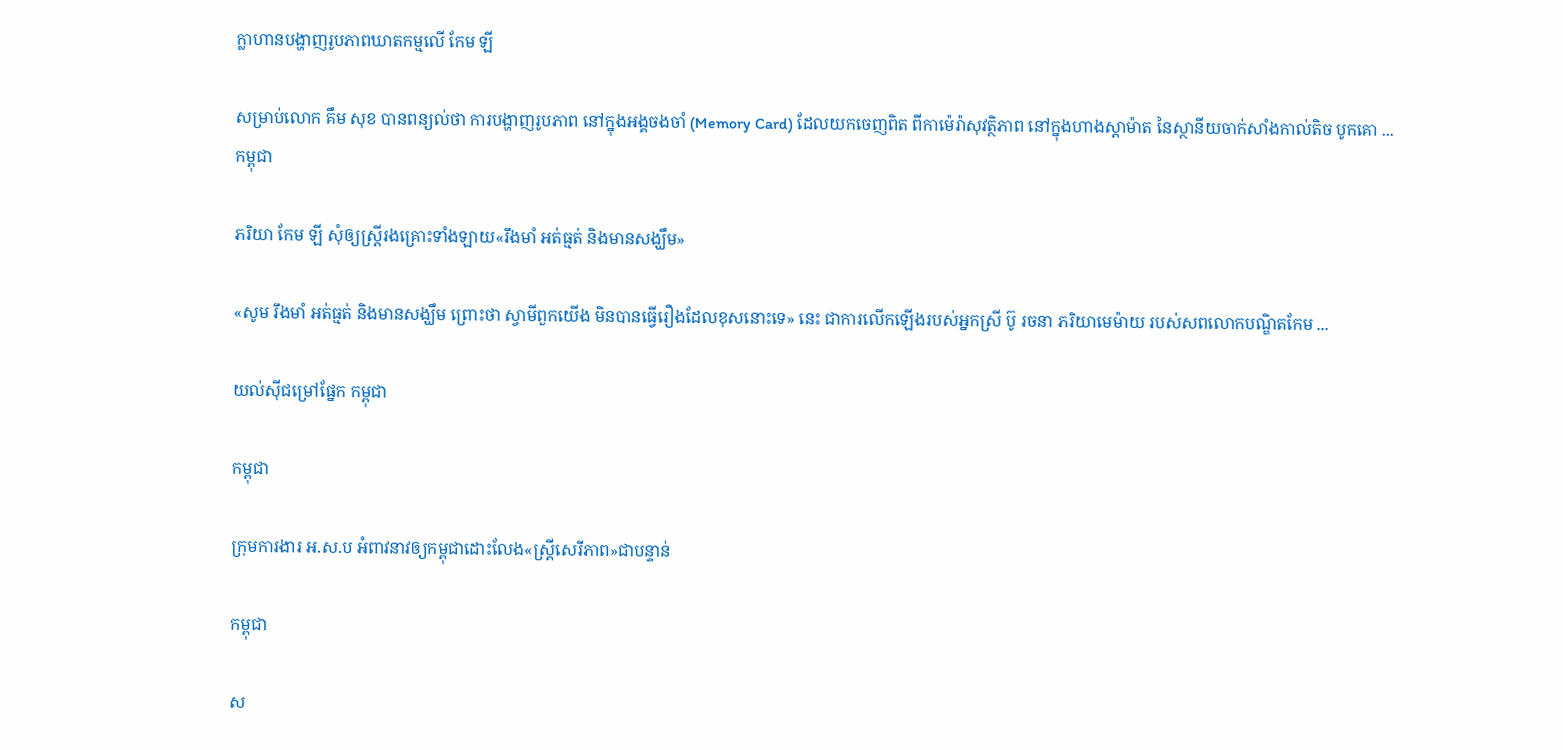ក្លាហានបង្ហាញរូបភាពឃាតកម្មលើ កែម ឡី

សម្រាប់លោក គឹម សុខ បានពន្យល់ថា ការបង្ហាញរូបភាព នៅក្នុងអង្គចងចាំ (Memory Card) ដែលយកចេញពិត ពីកាម៉េរ៉ាសុវត្ថិភាព នៅក្នុងហាងស្ដាម៉ាត នៃស្ថានីយចាក់សាំងកាល់តិច បូកគោ ...
កម្ពុជា

ភរិយា កែម ឡី សុំឲ្យស្ត្រីរងគ្រោះទាំងឡាយ«រឹងមាំ អត់ធ្មត់ និងមានសង្ឃឹម»

«សូម រឹងមាំ អត់ធ្មត់ និងមានសង្ឃឹម ព្រោះថា ស្វាមីពួកយើង មិនបានធ្វើរឿងដែលខុសនោះទេ» នេះ ជាការលើកឡើងរបស់អ្នកស្រី ប៊ូ រចនា ភរិយាមេម៉ាយ របស់សពលោកបណ្ឌិតកែម ...

យល់ស៊ីជម្រៅផ្នែក កម្ពុជា

កម្ពុជា

ក្រុមការងារ អ.ស.ប អំពាវនាវឲ្យកម្ពុជាដោះលែង«ស្ត្រីសេរីភាព»ជាបន្ទាន់

កម្ពុជា

ស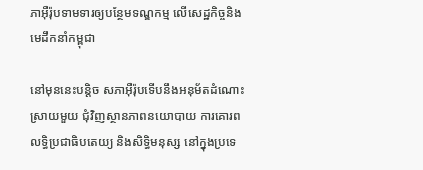ភាអ៊ឺរ៉ុបទាមទារឲ្យបន្ថែមទណ្ឌកម្ម លើសេដ្ឋកិច្ចនិងមេដឹកនាំកម្ពុជា

នៅមុននេះបន្តិច សភាអ៊ឺរ៉ុបទើបនឹងអនុម័តដំណោះស្រាយមួយ ជុំវិញស្ថានភាពនយោបាយ ការគោរពលទ្ធិប្រជាធិបតេយ្យ និងសិទ្ធិមនុស្ស នៅក្នុងប្រទេ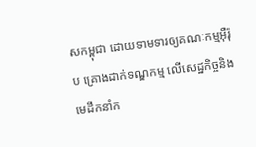សកម្ពុជា ដោយទាមទារឲ្យគណៈកម្មអ៊ឺរ៉ុប គ្រោងដាក់ទណ្ឌកម្ម លើសេដ្ឋកិច្ចនិងមេដឹកនាំក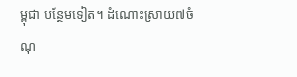ម្ពុជា បន្ថែមទៀត។ ដំណោះស្រាយ៧ចំណុ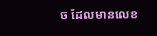ច ដែលមានលេខ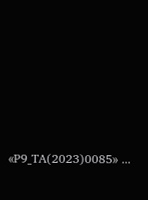«P9_TA(2023)0085» ...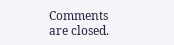Comments are closed.